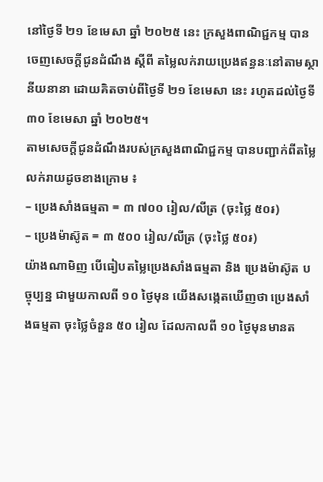នៅថ្ងៃទី ២១ ខែមេសា ឆ្នាំ ២០២៥ នេះ ក្រសួងពាណិជ្ជកម្ម បានចេញសេចក្ដីជូនដំណឹង ស្ដីពី តម្លៃលក់រាយប្រេងឥន្ធនៈនៅតាមស្ថានីយនានា ដោយគិតចាប់ពីថ្ងៃទី ២១ ខែមេសា នេះ រហូតដល់ថ្ងៃទី ៣០ ខែមេសា ឆ្នាំ ២០២៥។
តាមសេចក្ដីជូនដំណឹងរបស់ក្រសួងពាណិជ្ជកម្ម បានបញ្ជាក់ពីតម្លៃលក់រាយដូចខាងក្រោម ៖
– ប្រេងសាំងធម្មតា = ៣ ៧០០ រៀល/លីត្រ (ចុះថ្លៃ ៥០៛)
– ប្រេងម៉ាស៊ូត = ៣ ៥០០ រៀល/លីត្រ (ចុះថ្លៃ ៥០៛)
យ៉ាងណាមិញ បើធៀបតម្លៃប្រេងសាំងធម្មតា និង ប្រេងម៉ាស៊ូត បច្ចុប្បន្ន ជាមួយកាលពី ១០ ថ្ងៃមុន យើងសង្កេតឃើញថា ប្រេងសាំងធម្មតា ចុះថ្លៃចំនួន ៥០ រៀល ដែលកាលពី ១០ ថ្ងៃមុនមានត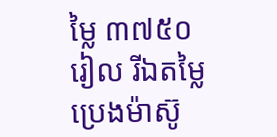ម្លៃ ៣៧៥០ រៀល រីឯតម្លៃប្រេងម៉ាស៊ូ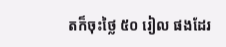តក៏ចុះថ្លៃ ៥០ រៀល ផងដែរ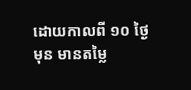ដោយកាលពី ១០ ថ្ងៃមុន មានតម្លៃ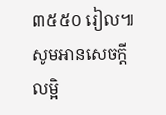៣៥៥០ រៀល៕
សូមអានសេចក្ដីលម្អិ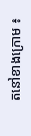តនៅខាងក្រោម ៖